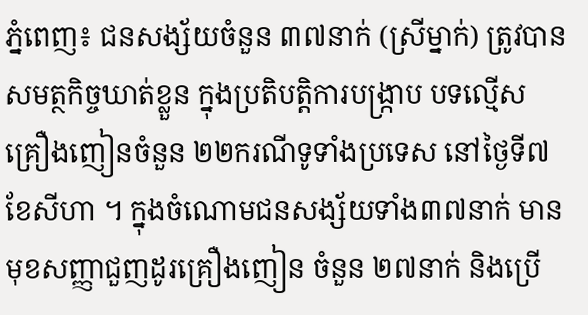ភ្នំពេញ៖ ជនសង្ស័យចំនួន ៣៧នាក់ (ស្រីម្នាក់) ត្រូវបានសមត្ថកិច្ចឃាត់ខ្លួន ក្នុងប្រតិបត្តិការបង្ក្រាប បទល្មើសគ្រឿងញៀនចំនួន ២២ករណីទូទាំងប្រទេស នៅថ្ងៃទី៧ ខែសីហា ។ ក្នុងចំណោមជនសង្ស័យទាំង៣៧នាក់ មានមុខសញ្ញាជួញដូរគ្រឿងញៀន ចំនួន ២៧នាក់ និងប្រើ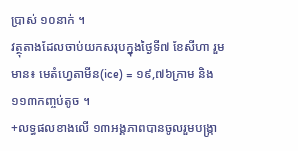ប្រាស់ ១០នាក់ ។
វត្ថុតាងដែលចាប់យកសរុបក្នុងថ្ងៃទី៧ ខែសីហា រួមមាន៖ មេតំហ្វេតាមីន(ice) = ១៩,៧៦ក្រាម និង១១៣កញ្ចប់តូច ។
+លទ្ធផលខាងលើ ១៣អង្គភាពបានចូលរួមបង្ក្រា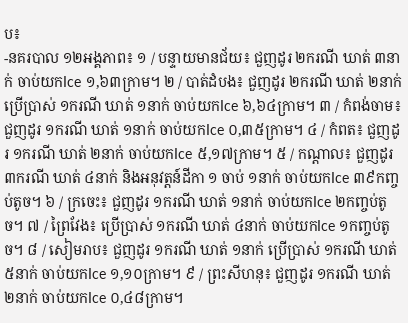ប៖
-នគរបាល ១២អង្គភាព៖ ១ / បន្ទាយមានជ័យ៖ ជួញដូរ ២ករណី ឃាត់ ៣នាក់ ចាប់យកIce ១,៦៣ក្រាម។ ២ / បាត់ដំបង៖ ជួញដូរ ២ករណី ឃាត់ ២នាក់ ប្រើប្រាស់ ១ករណី ឃាត់ ១នាក់ ចាប់យកIce ៦,៦៤ក្រាម។ ៣ / កំពង់ចាម៖ ជួញដូរ ១ករណី ឃាត់ ១នាក់ ចាប់យកIce ០,៣៥ក្រាម។ ៤ / កំពត៖ ជួញដូរ ១ករណី ឃាត់ ២នាក់ ចាប់យកIce ៥,១៧ក្រាម។ ៥ / កណ្ដាល៖ ជួញដូរ ៣ករណី ឃាត់ ៤នាក់ និងអនុវត្តន៍ដីកា ១ ចាប់ ១នាក់ ចាប់យកIce ៣៩កញ្ចប់តូច។ ៦ / ក្រចេះ៖ ជួញដូរ ១ករណី ឃាត់ ១នាក់ ចាប់យកIce ២កញ្ចប់តូច។ ៧ / ព្រៃវែង៖ ប្រើប្រាស់ ១ករណី ឃាត់ ៤នាក់ ចាប់យកIce ១កញ្ចប់តូច។ ៨ / សៀមរាប៖ ជួញដូរ ១ករណី ឃាត់ ១នាក់ ប្រើប្រាស់ ១ករណី ឃាត់ ៥នាក់ ចាប់យកIce ១,១០ក្រាម។ ៩ / ព្រះសីហនុ៖ ជួញដូរ ១ករណី ឃាត់ ២នាក់ ចាប់យកIce ០,៤៨ក្រាម។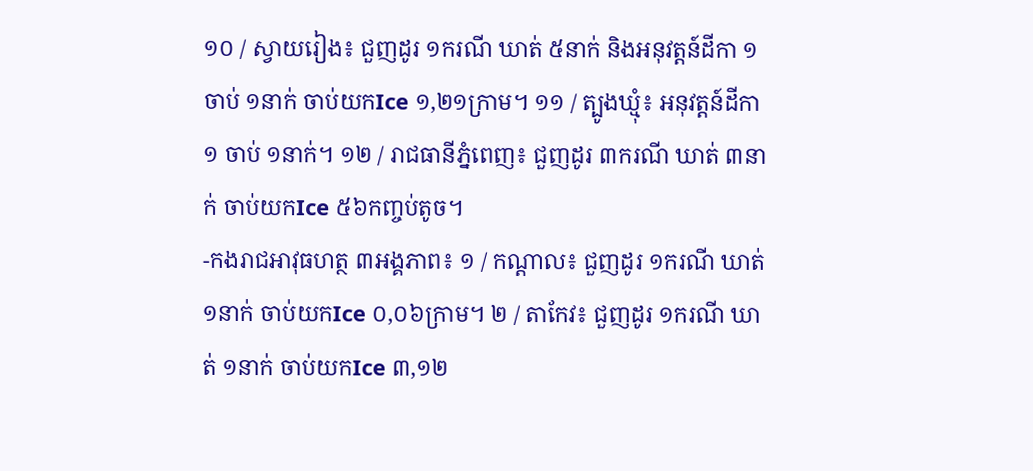១០ / ស្វាយរៀង៖ ជួញដូរ ១ករណី ឃាត់ ៥នាក់ និងអនុវត្តន៍ដីកា ១ ចាប់ ១នាក់ ចាប់យកIce ១,២១ក្រាម។ ១១ / ត្បូងឃ្មុំ៖ អនុវត្តន៍ដីកា ១ ចាប់ ១នាក់។ ១២ / រាជធានីភ្នំពេញ៖ ជួញដូរ ៣ករណី ឃាត់ ៣នាក់ ចាប់យកIce ៥៦កញ្ចប់តូច។
-កងរាជអាវុធហត្ថ ៣អង្គភាព៖ ១ / កណ្ដាល៖ ជួញដូរ ១ករណី ឃាត់ ១នាក់ ចាប់យកIce ០,០៦ក្រាម។ ២ / តាកែវ៖ ជួញដូរ ១ករណី ឃាត់ ១នាក់ ចាប់យកIce ៣,១២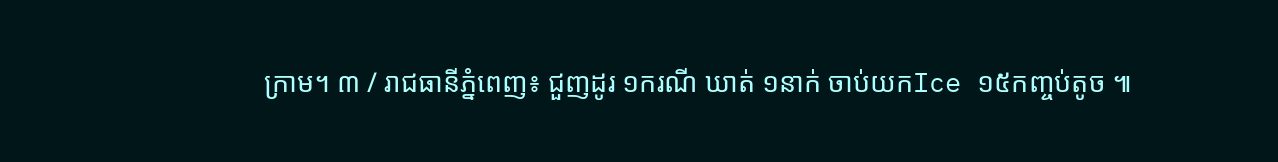ក្រាម។ ៣ / រាជធានីភ្នំពេញ៖ ជួញដូរ ១ករណី ឃាត់ ១នាក់ ចាប់យកIce ១៥កញ្ចប់តូច ៕